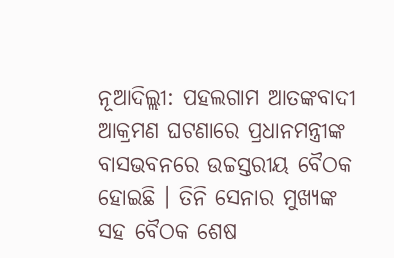ନୂଆଦିଲ୍ଲୀ: ପହଲଗାମ ଆତଙ୍କବାଦୀ ଆକ୍ରମଣ ଘଟଣାରେ ପ୍ରଧାନମନ୍ତ୍ରୀଙ୍କ ବାସଭବନରେ ଉଚ୍ଚସ୍ତରୀୟ ବୈଠକ ହୋଇଛି । ତିନି ସେନାର ମୁଖ୍ୟଙ୍କ ସହ ବୈଠକ ଶେଷ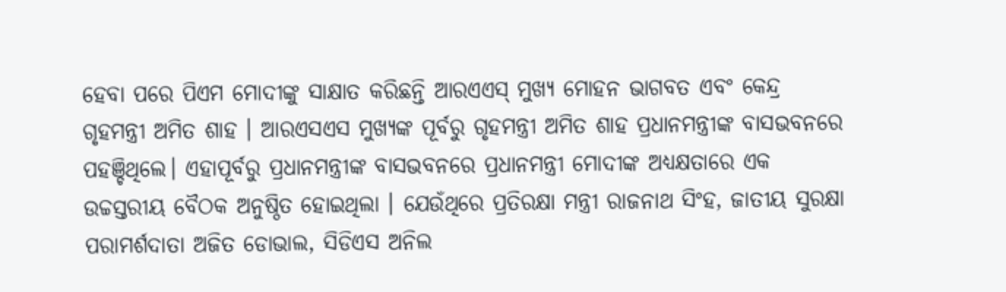ହେବା ପରେ ପିଏମ ମୋଦୀଙ୍କୁ ସାକ୍ଷାତ କରିଛନ୍ତି ଆରଏଏସ୍ ମୁଖ୍ୟ ମୋହନ ଭାଗବତ ଏବଂ କେନ୍ଦ୍ର ଗୃହମନ୍ତ୍ରୀ ଅମିତ ଶାହ । ଆରଏସଏସ ମୁଖ୍ୟଙ୍କ ପୂର୍ବରୁ ଗୃହମନ୍ତ୍ରୀ ଅମିତ ଶାହ ପ୍ରଧାନମନ୍ତ୍ରୀଙ୍କ ବାସଭବନରେ ପହଞ୍ଚିଥିଲେ। ଏହାପୂର୍ବରୁ ପ୍ରଧାନମନ୍ତ୍ରୀଙ୍କ ବାସଭବନରେ ପ୍ରଧାନମନ୍ତ୍ରୀ ମୋଦୀଙ୍କ ଅଧ୍ୟକ୍ଷତାରେ ଏକ ଉଚ୍ଚସ୍ତରୀୟ ବୈଠକ ଅନୁଷ୍ଠିତ ହୋଇଥିଲା । ଯେଉଁଥିରେ ପ୍ରତିରକ୍ଷା ମନ୍ତ୍ରୀ ରାଜନାଥ ସିଂହ, ଜାତୀୟ ସୁରକ୍ଷା ପରାମର୍ଶଦାତା ଅଜିତ ଡୋଭାଲ, ସିଡିଏସ ଅନିଲ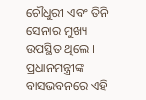ଚୌଧୁରୀ ଏବଂ ତିନି ସେନାର ମୁଖ୍ୟ ଉପସ୍ଥିତ ଥିଲେ । ପ୍ରଧାନମନ୍ତ୍ରୀଙ୍କ ବାସଭବନରେ ଏହି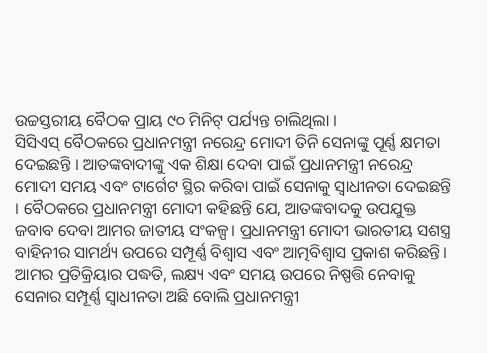ଉଚ୍ଚସ୍ତରୀୟ ବୈଠକ ପ୍ରାୟ ୯୦ ମିନିଟ୍ ପର୍ଯ୍ୟନ୍ତ ଚାଲିଥିଲା ।
ସିସିଏସ୍ ବୈଠକରେ ପ୍ରଧାନମନ୍ତ୍ରୀ ନରେନ୍ଦ୍ର ମୋଦୀ ତିନି ସେନାଙ୍କୁ ପୂର୍ଣ୍ଣ କ୍ଷମତା ଦେଇଛନ୍ତି । ଆତଙ୍କବାଦୀଙ୍କୁ ଏକ ଶିକ୍ଷା ଦେବା ପାଇଁ ପ୍ରଧାନମନ୍ତ୍ରୀ ନରେନ୍ଦ୍ର ମୋଦୀ ସମୟ ଏବଂ ଟାର୍ଗେଟ ସ୍ଥିର କରିବା ପାଇଁ ସେନାକୁ ସ୍ୱାଧୀନତା ଦେଇଛନ୍ତି । ବୈଠକରେ ପ୍ରଧାନମନ୍ତ୍ରୀ ମୋଦୀ କହିଛନ୍ତି ଯେ, ଆତଙ୍କବାଦକୁ ଉପଯୁକ୍ତ ଜବାବ ଦେବା ଆମର ଜାତୀୟ ସଂକଳ୍ପ। ପ୍ରଧାନମନ୍ତ୍ରୀ ମୋଦୀ ଭାରତୀୟ ସଶସ୍ତ୍ର ବାହିନୀର ସାମର୍ଥ୍ୟ ଉପରେ ସମ୍ପୂର୍ଣ୍ଣ ବିଶ୍ୱାସ ଏବଂ ଆତ୍ମବିଶ୍ୱାସ ପ୍ରକାଶ କରିଛନ୍ତି। ଆମର ପ୍ରତିକ୍ରିୟାର ପଦ୍ଧତି, ଲକ୍ଷ୍ୟ ଏବଂ ସମୟ ଉପରେ ନିଷ୍ପତ୍ତି ନେବାକୁ ସେନାର ସମ୍ପୂର୍ଣ୍ଣ ସ୍ୱାଧୀନତା ଅଛି ବୋଲି ପ୍ରଧାନମନ୍ତ୍ରୀ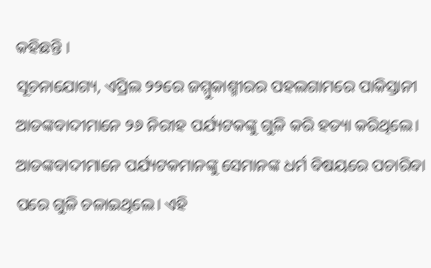କହିଛନ୍ତି ।
ସୂଚନାଯୋଗ୍ୟ, ଏପ୍ରିଲ ୨୨ରେ ଜମ୍ମୁକାଶ୍ମୀରର ପହଲଗାମରେ ପାକିସ୍ତାନୀ ଆତଙ୍କବାଦୀମାନେ ୨୬ ନିରୀହ ପର୍ଯ୍ୟଟକଙ୍କୁ ଗୁଳି କରି ହତ୍ୟା କରିଥିଲେ। ଆତଙ୍କବାଦୀମାନେ ପର୍ଯ୍ୟଟକମାନଙ୍କୁ ସେମାନଙ୍କ ଧର୍ମ ବିଷୟରେ ପଚାରିବା ପରେ ଗୁଳି ଚଳାଇଥିଲେ। ଏହି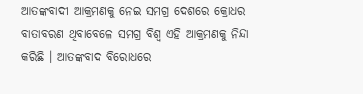ଆତଙ୍କବାଦୀ ଆକ୍ରମଣକୁ ନେଇ ସମଗ୍ର ଦେଶରେ କ୍ରୋଧର ବାତାବରଣ ଥିବାବେଳେ ସମଗ୍ର ବିଶ୍ୱ ଏହି ଆକ୍ରମଣକୁ ନିନ୍ଦା କରିଛି । ଆତଙ୍କବାଦ ବିରୋଧରେ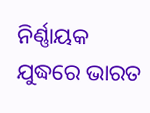ନିର୍ଣ୍ଣାୟକ ଯୁଦ୍ଧରେ ଭାରତ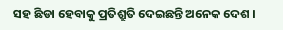ସହ ଛିଡା ହେବାକୁ ପ୍ରତିଶ୍ରୁତି ଦେଇଛନ୍ତି ଅନେକ ଦେଶ ।